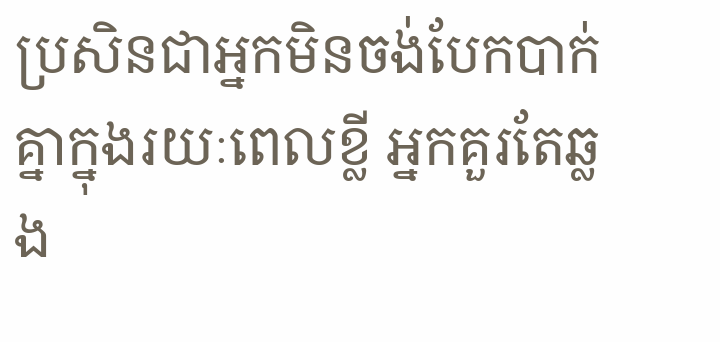ប្រសិនជាអ្នកមិនចង់បែកបាក់គ្នាក្នុងរយៈពេលខ្លី អ្នកគួរតែឆ្លង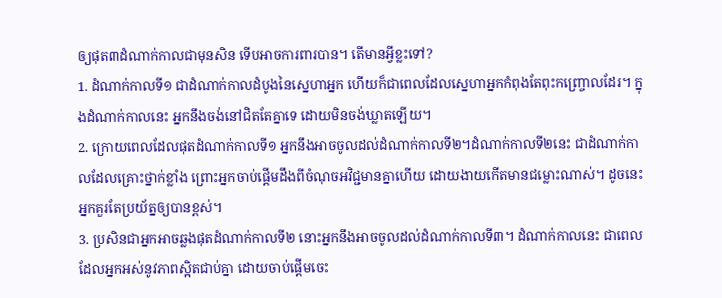ឲ្យផុត៣ដំណាក់កាលជាមុនសិន ទើបអាចការពារបាន។ តើមានអ្វីខ្លះទៅ?
1. ដំណាក់កាលទី១ ជាដំណាក់កាលដំបូងនៃស្នេហាអ្នក ហើយក៏ជាពេលដែលស្នេហាអ្នកកំពុងតែពុះកញ្ច្រោលដែរ។ ក្នុងដំណាក់កាលនេះ អ្នកនឹងចង់នៅជិតតែគ្នាទេ ដោយមិនចង់ឃ្លាតឡើយ។
2. ក្រោយពេលដែលផុតដំណាក់កាលទី១ អ្នកនឹងអាចចូលដល់ដំណាក់កាលទី២។ដំណាក់កាលទី២នេះ ជាដំណាក់កាលដែលគ្រោះថ្នាក់ខ្លាំង ព្រោះអ្នកចាប់ផ្តើមដឹងពីចំណុចអវិជ្ជមានគ្នាហើយ ដោយងាយកើតមានជម្លោះណាស់។ ដូចនេះ អ្នកគួរតែប្រយ័ត្នឲ្យបានខ្ពស់។
3. ប្រសិនជាអ្នកអាចឆ្លងផុតដំណាក់កាលទី២ នោះអ្នកនឹងអាចចូលដល់ដំណាក់កាលទី៣។ ដំណាក់កាលនេះ ជាពេលដែលអ្នកអស់នូវភាពស្អិតជាប់គ្នា ដោយចាប់ផ្តើមចេះ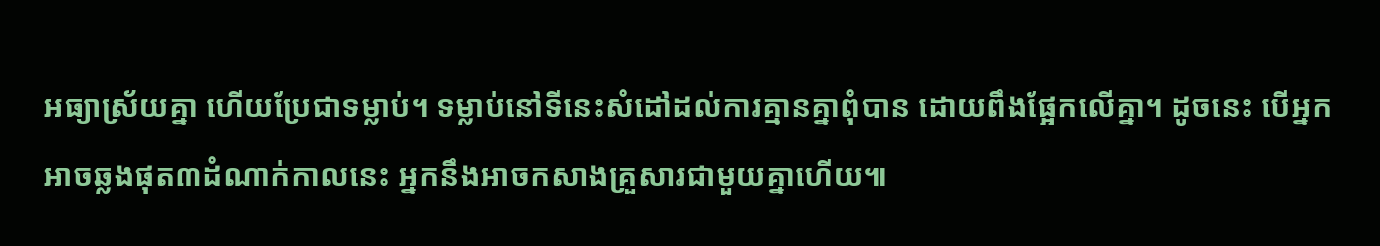អធ្យាស្រ័យគ្នា ហើយប្រែជាទម្លាប់។ ទម្លាប់នៅទីនេះសំដៅដល់ការគ្មានគ្នាពុំបាន ដោយពឹងផ្អែកលើគ្នា។ ដូចនេះ បើអ្នកអាចឆ្លងផុត៣ដំណាក់កាលនេះ អ្នកនឹងអាចកសាងគ្រួសារជាមួយគ្នាហើយ៕